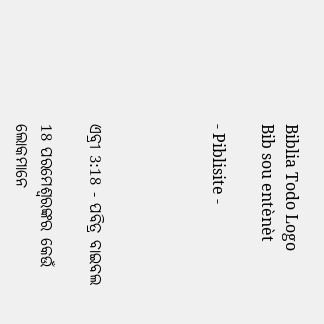Biblia Todo Logo
Bib sou entènèt

- Piblisite -




ଏବ୍ରୀ 3:18 - ପବିତ୍ର ବାଇବଲ

18 ପରମେଶ୍ୱରଙ୍କର କେଉଁ ଲୋକମାନେ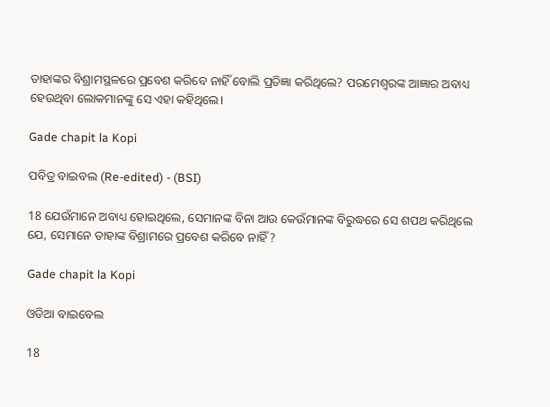ତାହାଙ୍କର ବିଶ୍ରାମସ୍ଥଳରେ ପ୍ରବେଶ କରିବେ ନାହିଁ ବୋଲି ପ୍ରତିଜ୍ଞା କରିଥିଲେ? ପରମେଶ୍ୱରଙ୍କ ଆଜ୍ଞାର ଅବାଧ୍ୟ ହେଉଥିବା ଲୋକମାନଙ୍କୁ ସେ ଏହା କହିଥିଲେ।

Gade chapit la Kopi

ପବିତ୍ର ବାଇବଲ (Re-edited) - (BSI)

18 ଯେଉଁମାନେ ଅବାଧ୍ୟ ହୋଇଥିଲେ, ସେମାନଙ୍କ ବିନା ଆଉ କେଉଁମାନଙ୍କ ବିରୁଦ୍ଧରେ ସେ ଶପଥ କରିଥିଲେ ଯେ, ସେମାନେ ତାହାଙ୍କ ବିଶ୍ରାମରେ ପ୍ରବେଶ କରିବେ ନାହିଁ?

Gade chapit la Kopi

ଓଡିଆ ବାଇବେଲ

18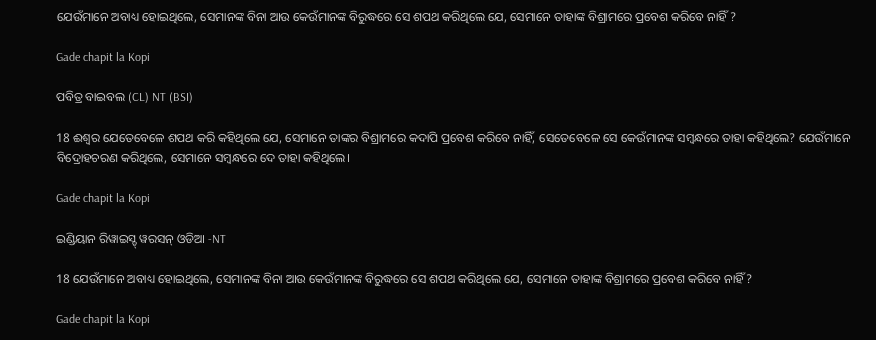ଯେଉଁମାନେ ଅବାଧ୍ୟ ହୋଇଥିଲେ, ସେମାନଙ୍କ ବିନା ଆଉ କେଉଁମାନଙ୍କ ବିରୁଦ୍ଧରେ ସେ ଶପଥ କରିଥିଲେ ଯେ, ସେମାନେ ତାହାଙ୍କ ବିଶ୍ରାମରେ ପ୍ରବେଶ କରିବେ ନାହିଁ ?

Gade chapit la Kopi

ପବିତ୍ର ବାଇବଲ (CL) NT (BSI)

18 ଈଶ୍ୱର ଯେତେବେଳେ ଶପଥ କରି କହିଥିଲେ ଯେ, ସେମାନେ ତାଙ୍କର ବିଶ୍ରାମରେ କଦାପି ପ୍ରବେଶ କରିବେ ନାହିଁ, ସେତେବେଳେ ସେ କେଉଁମାନଙ୍କ ସମ୍ବନ୍ଧରେ ତାହା କହିଥିଲେ? ଯେଉଁମାନେ ବିଦ୍ରୋହଚରଣ କରିଥିଲେ, ସେମାନେ ସମ୍ବନ୍ଧରେ ଦେ ତାହା କହିଥିଲେ।

Gade chapit la Kopi

ଇଣ୍ଡିୟାନ ରିୱାଇସ୍ଡ୍ ୱରସନ୍ ଓଡିଆ -NT

18 ଯେଉଁମାନେ ଅବାଧ୍ୟ ହୋଇଥିଲେ, ସେମାନଙ୍କ ବିନା ଆଉ କେଉଁମାନଙ୍କ ବିରୁଦ୍ଧରେ ସେ ଶପଥ କରିଥିଲେ ଯେ, ସେମାନେ ତାହାଙ୍କ ବିଶ୍ରାମରେ ପ୍ରବେଶ କରିବେ ନାହିଁ?

Gade chapit la Kopi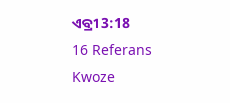ଏବ୍ରୀ 3:18
16 Referans Kwoze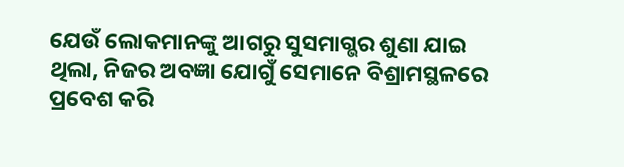ଯେଉଁ ଲୋକମାନଙ୍କୁ ଆଗରୁ ସୁସମାଗ୍ଭର ଶୁଣା ଯାଇ ଥିଲା, ନିଜର ଅବଜ୍ଞା ଯୋଗୁଁ ସେମାନେ ବିଶ୍ରାମସ୍ଥଳରେ ପ୍ରବେଶ କରି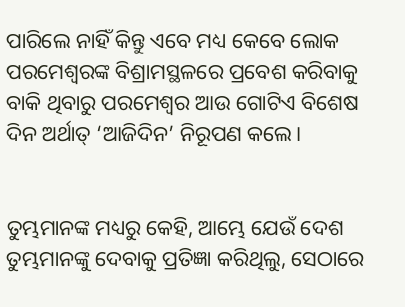ପାରିଲେ ନାହିଁ କିନ୍ତୁ ଏବେ ମଧ୍ୟ କେବେ ଲୋକ ପରମେଶ୍ୱରଙ୍କ ବିଶ୍ରାମସ୍ଥଳରେ ପ୍ରବେଶ କରିବାକୁ ବାକି ଥିବାରୁ ପରମେଶ୍ୱର ଆଉ ଗୋଟିଏ ବିଶେଷ ଦିନ ଅର୍ଥାତ୍ ‘ଆଜିଦିନ’ ନିରୂପଣ କଲେ।


ତୁମ୍ଭମାନଙ୍କ ମଧ୍ୟରୁ କେହି, ଆମ୍ଭେ ଯେଉଁ ଦେଶ ତୁମ୍ଭମାନଙ୍କୁ ଦେବାକୁ ପ୍ରତିଜ୍ଞା କରିଥିଲୁ, ସେଠାରେ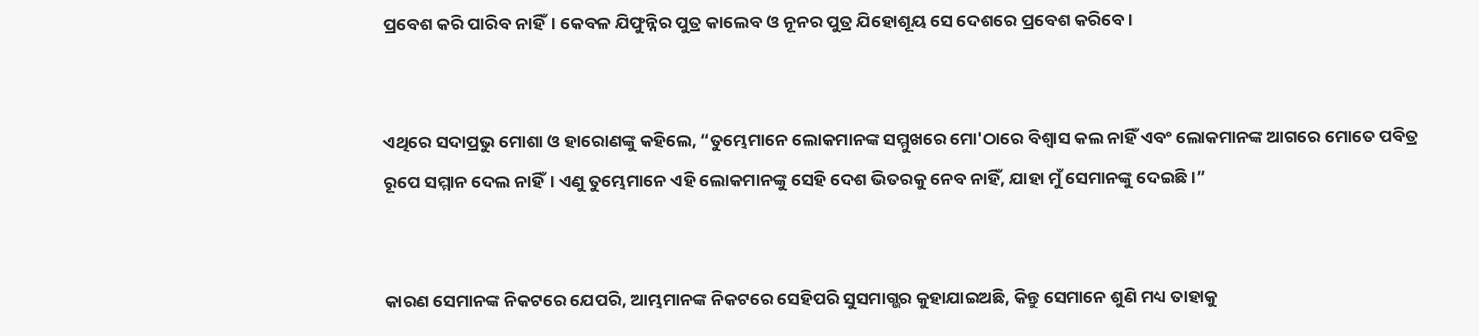ପ୍ରବେଶ କରି ପାରିବ ନାହିଁ। କେବଳ ଯିଫୁନ୍ନିର ପୁତ୍ର କାଲେବ ଓ ନୂନର ପୁତ୍ର ଯିହୋଶୂୟ ସେ ଦେଶରେ ପ୍ରବେଶ କରିବେ।


ଏଥିରେ ସଦାପ୍ରଭୁ ମୋଶା ଓ ହାରୋଣଙ୍କୁ କହିଲେ, “ତୁମ୍ଭେମାନେ ଲୋକମାନଙ୍କ ସମ୍ମୁଖରେ ମୋ'ଠାରେ ବିଶ୍ୱାସ କଲ ନାହିଁ ଏବଂ ଲୋକମାନଙ୍କ ଆଗରେ ମୋତେ ପବିତ୍ର ରୂପେ ସମ୍ମାନ ଦେଲ ନାହିଁ। ଏଣୁ ତୁମ୍ଭେମାନେ ଏହି ଲୋକମାନଙ୍କୁ ସେହି ଦେଶ ଭିତରକୁ ନେବ ନାହିଁ, ଯାହା ମୁଁ ସେମାନଙ୍କୁ ଦେଇଛି।”


କାରଣ ସେମାନଙ୍କ ନିକଟରେ ଯେପରି, ଆମ୍ଭମାନଙ୍କ ନିକଟରେ ସେହିପରି ସୁସମାଗ୍ଭର କୁହାଯାଇଅଛି, କିନ୍ତୁ ସେମାନେ ଶୁଣି ମଧ୍ୟ ତାହାକୁ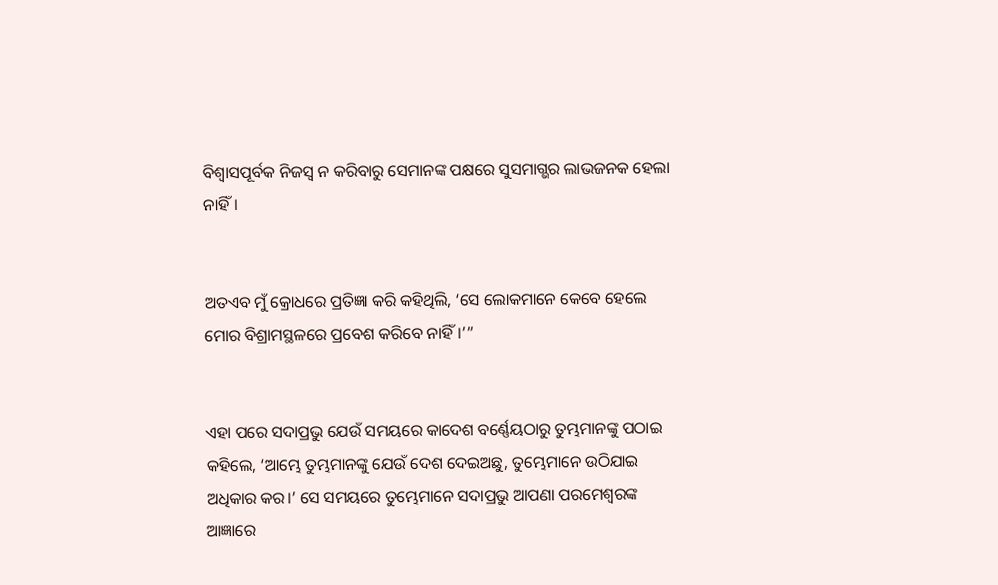ବିଶ୍ୱାସପୂର୍ବକ ନିଜସ୍ୱ ନ କରିବାରୁ ସେମାନଙ୍କ ପକ୍ଷରେ ସୁସମାଗ୍ଭର ଲାଭଜନକ ହେଲା ନାହିଁ।


ଅତଏବ ମୁଁ କ୍ରୋଧରେ ପ୍ରତିଜ୍ଞା କରି କହିଥିଲି, ‘ସେ ଲୋକମାନେ କେବେ ହେଲେ ମୋର ବିଶ୍ରାମସ୍ଥଳରେ ପ୍ରବେଶ କରିବେ ନାହିଁ।’”


ଏହା ପରେ ସଦାପ୍ରଭୁ ଯେଉଁ ସମୟରେ କାଦେଶ ବର୍ଣ୍ଣେୟଠାରୁ ତୁମ୍ଭମାନଙ୍କୁ ପଠାଇ କହିଲେ, ‘ଆମ୍ଭେ ତୁମ୍ଭମାନଙ୍କୁ ଯେଉଁ ଦେଶ ଦେଇଅଛୁ, ତୁମ୍ଭେମାନେ ଉଠିଯାଇ ଅଧିକାର କର।’ ସେ ସମୟରେ ତୁମ୍ଭେମାନେ ସଦାପ୍ରଭୁ ଆପଣା ପରମେଶ୍ୱରଙ୍କ ଆଜ୍ଞାରେ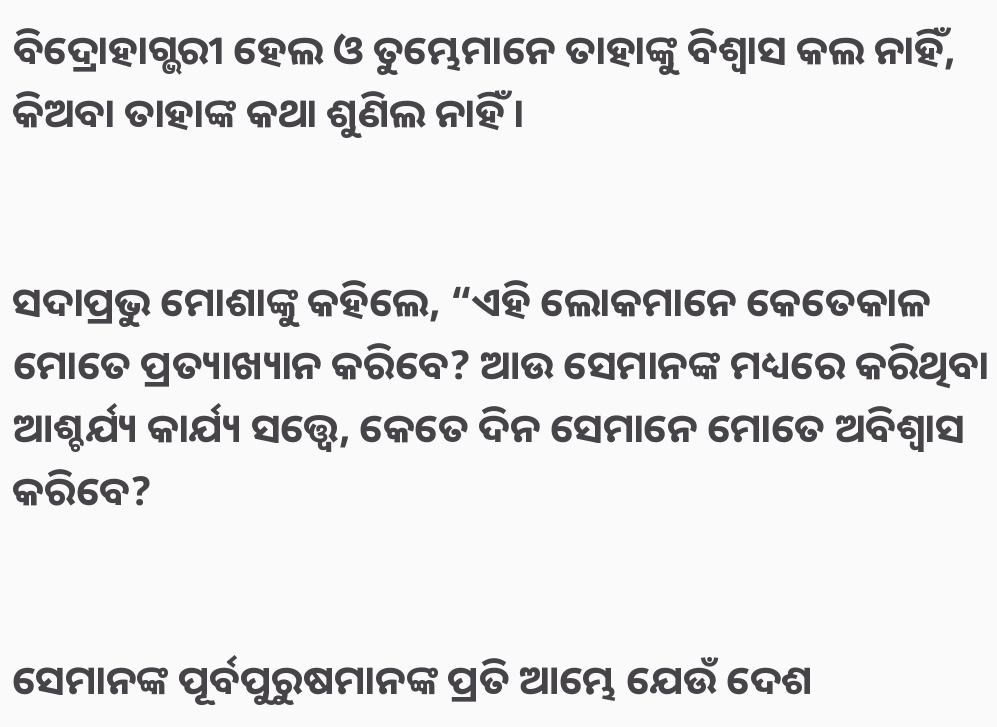ବିଦ୍ରୋହାଗ୍ଭରୀ ହେଲ ଓ ତୁମ୍ଭେମାନେ ତାହାଙ୍କୁ ବିଶ୍ୱାସ କଲ ନାହିଁ, କିଅବା ତାହାଙ୍କ କଥା ଶୁଣିଲ ନାହିଁ।


ସଦାପ୍ରଭୁ ମୋଶାଙ୍କୁ କହିଲେ, “ଏହି ଲୋକମାନେ କେତେକାଳ ମୋତେ ପ୍ରତ୍ୟାଖ୍ୟାନ କରିବେ? ଆଉ ସେମାନଙ୍କ ମଧ୍ୟରେ କରିଥିବା ଆଶ୍ଚର୍ଯ୍ୟ କାର୍ଯ୍ୟ ସତ୍ତ୍ୱେ, କେତେ ଦିନ ସେମାନେ ମୋତେ ଅବିଶ୍ୱାସ କରିବେ?


ସେମାନଙ୍କ ପୂର୍ବପୁରୁଷମାନଙ୍କ ପ୍ରତି ଆମ୍ଭେ ଯେଉଁ ଦେଶ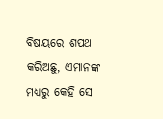ବିଷୟରେ ଶପଥ କରିଅଛୁ, ଏମାନଙ୍କ ମଧ୍ୟରୁ କେହି ସେ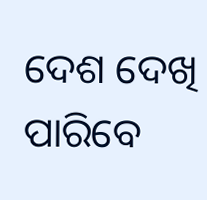ଦେଶ ଦେଖି ପାରିବେ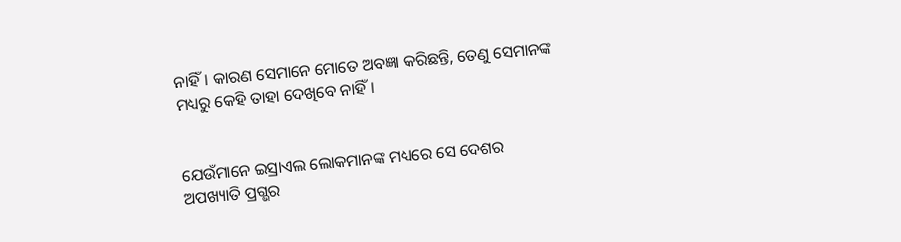ନାହିଁ। କାରଣ ସେମାନେ ମୋତେ ଅବଜ୍ଞା କରିଛନ୍ତି, ତେଣୁ ସେମାନଙ୍କ ମଧ୍ୟରୁ କେହି ତାହା ଦେଖିବେ ନାହିଁ।


ଯେଉଁମାନେ ଇସ୍ରାଏଲ ଲୋକମାନଙ୍କ ମଧ୍ୟରେ ସେ ଦେଶର ଅପଖ୍ୟାତି ପ୍ରଗ୍ଭର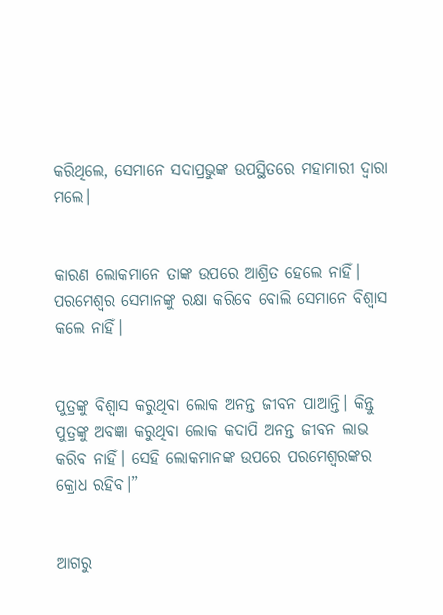କରିଥିଲେ, ସେମାନେ ସଦାପ୍ରଭୁଙ୍କ ଉପସ୍ଥିତରେ ମହାମାରୀ ଦ୍ୱାରା ମଲେ।


କାରଣ ଲୋକମାନେ ତାଙ୍କ ଉପରେ ଆଶ୍ରିତ ହେଲେ ନାହିଁ। ପରମେଶ୍ୱର ସେମାନଙ୍କୁ ରକ୍ଷା କରିବେ ବୋଲି ସେମାନେ ବିଶ୍ୱାସ କଲେ ନାହିଁ।


ପୁତ୍ରଙ୍କୁ ବିଶ୍ୱାସ କରୁଥିବା ଲୋକ ଅନନ୍ତ ଜୀବନ ପାଆନ୍ତି। କିନ୍ତୁ ପୁତ୍ରଙ୍କୁ ଅବଜ୍ଞା କରୁଥିବା ଲୋକ କଦାପି ଅନନ୍ତ ଜୀବନ ଲାଭ କରିବ ନାହିଁ। ସେହି ଲୋକମାନଙ୍କ ଉପରେ ପରମେଶ୍ୱରଙ୍କର କ୍ରୋଧ ରହିବ।”


ଆଗରୁ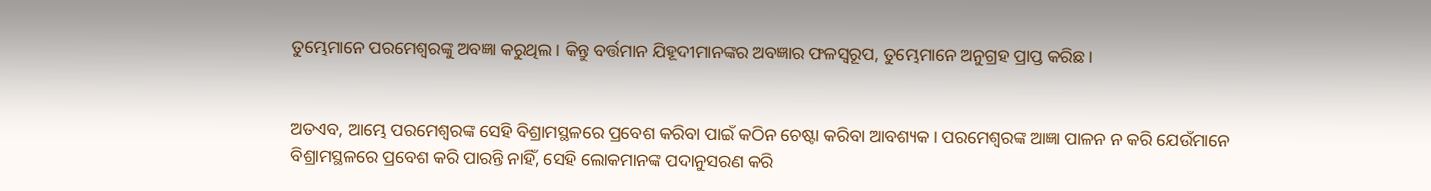ତୁମ୍ଭେମାନେ ପରମେଶ୍ୱରଙ୍କୁ ଅବଜ୍ଞା କରୁଥିଲ। କିନ୍ତୁ ବର୍ତ୍ତମାନ ଯିହୂଦୀମାନଙ୍କର ଅବଜ୍ଞାର ଫଳସ୍ୱରୂପ, ତୁମ୍ଭେମାନେ ଅନୁଗ୍ରହ ପ୍ରାପ୍ତ କରିଛ।


ଅତଏବ, ଆମ୍ଭେ ପରମେଶ୍ୱରଙ୍କ ସେହି ବିଶ୍ରାମସ୍ଥଳରେ ପ୍ରବେଶ କରିବା ପାଇଁ କଠିନ ଚେଷ୍ଟା କରିବା ଆବଶ୍ୟକ। ପରମେଶ୍ୱରଙ୍କ ଆଜ୍ଞା ପାଳନ ନ କରି ଯେଉଁମାନେ ବିଶ୍ରାମସ୍ଥଳରେ ପ୍ରବେଶ କରି ପାରନ୍ତି ନାହିଁ, ସେହି ଲୋକମାନଙ୍କ ପଦାନୁସରଣ କରି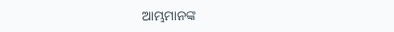ଆମ୍ଭମାନଙ୍କ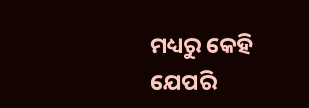ମଧ୍ୟରୁ କେହି ଯେପରି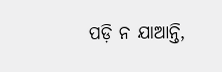ପଡ଼ି ନ ଯାଆନ୍ତି,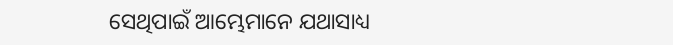ସେଥିପାଇଁ ଆମ୍ଭେମାନେ ଯଥାସାଧ୍ୟ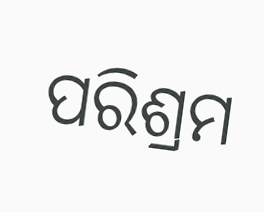ପରିଶ୍ରମ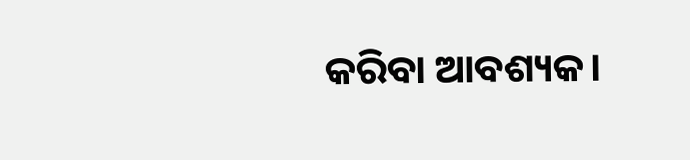କରିବା ଆବଶ୍ୟକ।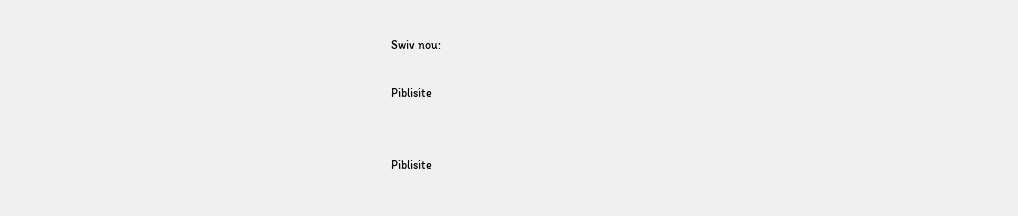Swiv nou:

Piblisite


Piblisite